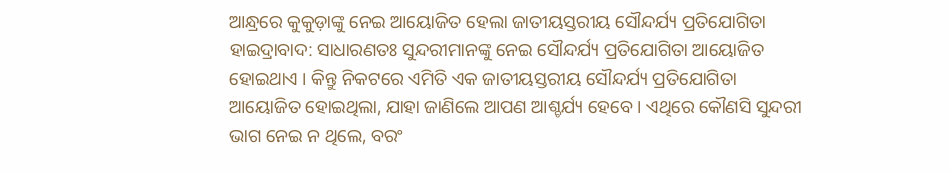ଆନ୍ଧ୍ରରେ କୁକୁଡ଼ାଙ୍କୁ ନେଇ ଆୟୋଜିତ ହେଲା ଜାତୀୟସ୍ତରୀୟ ସୌନ୍ଦର୍ଯ୍ୟ ପ୍ରତିଯୋଗିତା
ହାଇଦ୍ରାବାଦ: ସାଧାରଣତଃ ସୁନ୍ଦରୀମାନଙ୍କୁ ନେଇ ସୌନ୍ଦର୍ଯ୍ୟ ପ୍ରତିଯୋଗିତା ଆୟୋଜିତ ହୋଇଥାଏ । କିନ୍ତୁ ନିକଟରେ ଏମିତି ଏକ ଜାତୀୟସ୍ତରୀୟ ସୌନ୍ଦର୍ଯ୍ୟ ପ୍ରତିଯୋଗିତା ଆୟୋଜିତ ହୋଇଥିଲା, ଯାହା ଜାଣିଲେ ଆପଣ ଆଶ୍ଚର୍ଯ୍ୟ ହେବେ । ଏଥିରେ କୌଣସି ସୁନ୍ଦରୀ ଭାଗ ନେଇ ନ ଥିଲେ, ବରଂ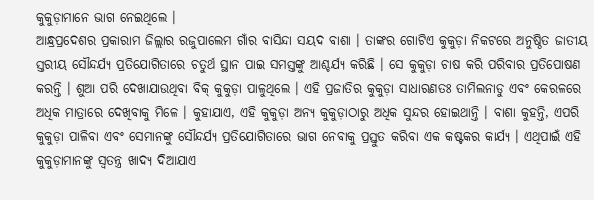କୁକୁଡ଼ାମାନେ ଭାଗ ନେଇଥିଲେ ।
ଆନ୍ଧ୍ରପ୍ରଦେଶର ପ୍ରକାରାମ ଜିଲ୍ଲାର ରଜୁପାଲେମ ଗାଁର ବାସିନ୍ଦା ସୟଦ ବାଶା । ତାଙ୍କର ଗୋଟିଏ କୁକୁଡ଼ା ନିକଟରେ ଅନୁଷ୍ଠିତ ଜାତୀୟ ସ୍ତରୀୟ ସୌନ୍ଦର୍ଯ୍ୟ ପ୍ରତିଯୋଗିତାରେ ଚତୁର୍ଥ ସ୍ଥାନ ପାଇ ସମସ୍ତଙ୍କୁ ଆଶ୍ଚର୍ଯ୍ୟ କରିଛି । ସେ କୁକୁଡ଼ା ଚାଷ କରି ପରିବାର ପ୍ରତିପୋଷଣ କରନ୍ତି । ଶୁଆ ପରି ଦେଖାଯାଉଥିବା ବିକ୍ କୁକୁଡ଼ା ପାଳୁଥିଲେ । ଏହି ପ୍ରଜାତିର କୁକୁଡ଼ା ସାଧାରଣତଃ ତାମିଲନାଡୁ ଏବଂ କେରଳରେ ଅଧିକ ମାତ୍ରାରେ ଦେଖିବାକୁ ମିଳେ । କୁହାଯାଏ, ଏହି କୁକୁଡ଼ା ଅନ୍ୟ କୁକୁଡ଼ାଠାରୁ ଅଧିକ ସୁନ୍ଦର ହୋଇଥାନ୍ତି । ବାଶା କୁହନ୍ତି, ଏପରି କୁକୁଡ଼ା ପାଳିବା ଏବଂ ସେମାନଙ୍କୁ ସୌନ୍ଦର୍ଯ୍ୟ ପ୍ରତିଯୋଗିତାରେ ଭାଗ ନେବାକୁ ପ୍ରସ୍ତୁତ କରିବା ଏକ କଷ୍ଟକର କାର୍ଯ୍ୟ । ଏଥିପାଇଁ ଏହି କୁକୁଡ଼ାମାନଙ୍କୁ ସ୍ୱତନ୍ତ୍ର ଖାଦ୍ୟ ଦିଆଯାଏ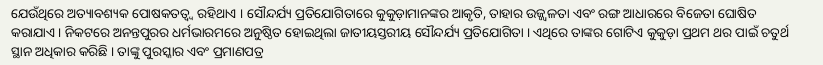ଯେଉଁଥିରେ ଅତ୍ୟାବଶ୍ୟକ ପୋଷକତତ୍ୱ୍ୱ ରହିଥାଏ । ସୌନ୍ଦର୍ଯ୍ୟ ପ୍ରତିଯୋଗିତାରେ କୁକୁଡ଼ାମାନଙ୍କର ଆକୃତି, ତାହାର ଉଜ୍ଜ୍ୱଳତା ଏବଂ ରଙ୍ଗ ଆଧାରରେ ବିଜେତା ଘୋଷିତ କରାଯାଏ । ନିକଟରେ ଅନନ୍ତପୁରର ଧର୍ମଭାରମରେ ଅନୁଷ୍ଠିତ ହୋଇଥିଲା ଜାତୀୟସ୍ତରୀୟ ସୌନ୍ଦର୍ଯ୍ୟ ପ୍ରତିଯୋଗିତା । ଏଥିରେ ତାଙ୍କର ଗୋଟିଏ କୁକୁଡ଼ା ପ୍ରଥମ ଥର ପାଇଁ ଚତୁର୍ଥ ସ୍ଥାନ ଅଧିକାର କରିଛି । ତାଙ୍କୁ ପୁରସ୍କାର ଏବଂ ପ୍ରମାଣପତ୍ର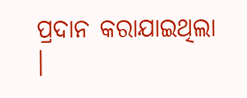ପ୍ରଦାନ କରାଯାଇଥିଲା ।